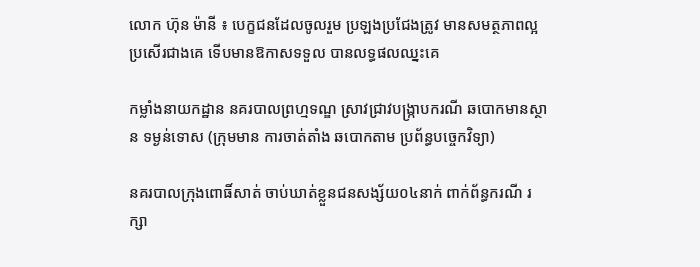លោក ហ៊ុន ម៉ានី ៖ បេក្ខជនដែលចូលរួម ប្រឡងប្រជែងត្រូវ មានសមត្ថភាពល្អ ប្រសើរជាងគេ ទើបមានឱកាសទទួល បានលទ្ធផលឈ្នះគេ

កម្លាំងនាយកដ្ឋាន នគរបាលព្រហ្មទណ្ឌ ស្រាវជ្រាវបង្ក្រាបករណី ឆបោកមានស្ថាន ទម្ងន់ទោស (ក្រុមមាន ការចាត់តាំង ឆបោកតាម ប្រព័ន្ធបច្ចេកវិទ្យា)

នគរបាលក្រុងពោធិ៍សាត់ ចាប់ឃាត់ខ្លួនជនសង្ស័យ០៤នាក់ ពាក់ព័ន្ធករណី រក្សា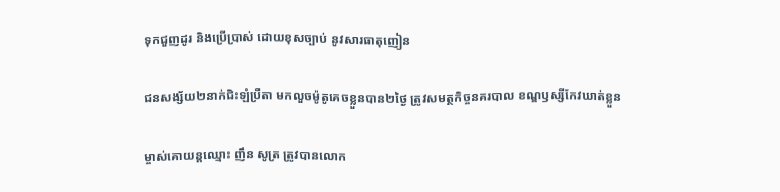ទុកជួញដូរ និងប្រើប្រាស់ ដោយខុសច្បាប់ នូវសារធាតុញៀន

ជនសង្ស័យ២នាក់ជិះឡំប្រឺតា មកលួចម៉ូតូគេចខ្លួនបាន២ថ្ងៃ ត្រូវសមត្ថកិច្ចនគរបាល ខណ្ឌឫស្សីកែវឃាត់ខ្លួន

ម្ចាស់គោយន្តឈ្មោះ ញឹន សូត្រ ត្រូវបានលោក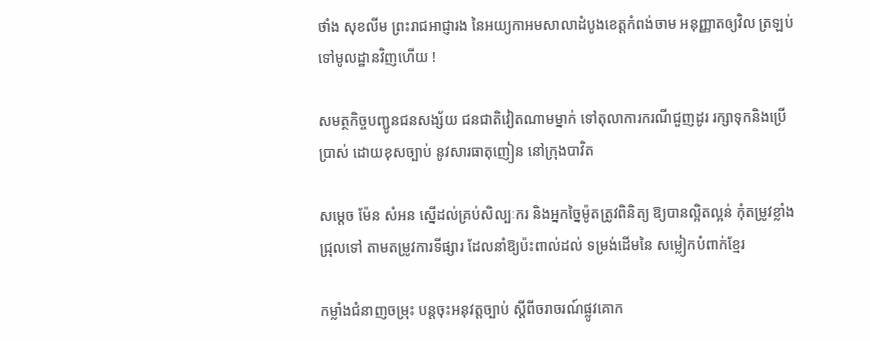ថាំង សុខលីម ព្រះរាជអាជ្ញារង នៃអយ្យកាអមសាលាដំបូងខេត្តកំពង់ចាម អនុញ្ញាតឲ្យវិល ត្រឡប់ទៅមូលដ្ឋានវិញហើយ !

សមត្ថកិច្ចបញ្ជូនជនសង្ស័យ ជនជាតិវៀតណាមម្នាក់ ទៅតុលាការករណីជួញដូរ រក្សាទុកនិងប្រើប្រាស់ ដោយខុសច្បាប់ នូវសារធាតុញៀន នៅក្រុងបាវិត

សម្តេច ម៉ែន សំអន ស្នើដល់គ្រប់សិល្បៈករ និងអ្នកច្នៃម៉ូតត្រូវពិនិត្យ ឱ្យបានល្អិតល្អន់ កុំតម្រូវខ្លាំងជ្រុលទៅ តាមតម្រូវការទីផ្សារ ដែលនាំឱ្យប៉ះពាល់ដល់ ទម្រង់ដើមនៃ សម្លៀកបំពាក់ខ្មែរ

កម្លាំងជំនាញចម្រុះ បន្តចុះអនុវត្តច្បាប់ ស្តីពីចរាចរណ៍ផ្លូវគោក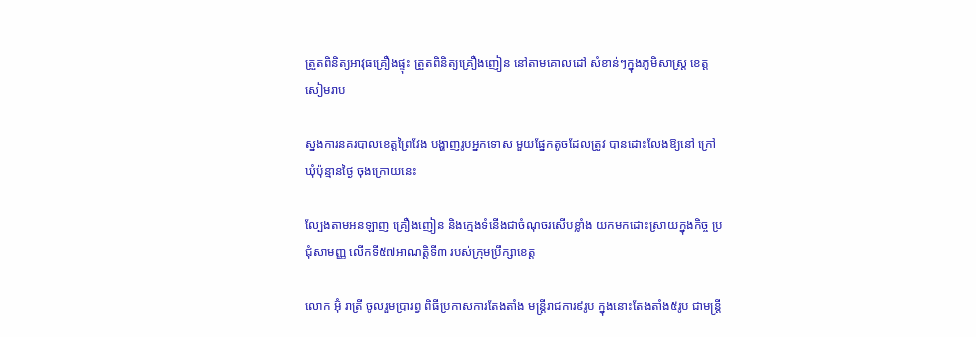ត្រួតពិនិត្យអាវុធគ្រឿងផ្ទុះ ត្រួតពិនិត្យគ្រឿងញៀន នៅតាមគោលដៅ សំខាន់ៗក្នុងភូមិសាស្រ្ត ខេត្តសៀមរាប

ស្នងការនគរបាលខេត្តព្រៃវែង បង្ហាញរូបអ្នកទោស មួយផ្នែកតូចដែលត្រូវ បានដោះលែងឱ្យនៅ ក្រៅឃុំប៉ុន្មានថ្ងៃ ចុងក្រោយនេះ

ល្បែងតាមអនឡាញ គ្រឿងញៀន និងក្មេងទំនើងជាចំណុចរសើបខ្លាំង យកមកដោះស្រាយក្នុងកិច្ច ប្រជុំសាមញ្ញ លើកទី៥៧អាណត្តិទី៣ របស់ក្រុមប្រឹក្សាខេត្ត

លោក អ៊ុំ រាត្រី ចូលរួមប្រារព្វ ពិធីប្រកាសការតែងតាំង មន្ត្រីរាជការ៩រូប ក្នុងនោះតែងតាំង៥រូប ជាមន្ត្រី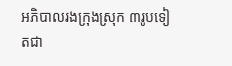អភិបាលរងក្រុងស្រុក ៣រូបទៀតជា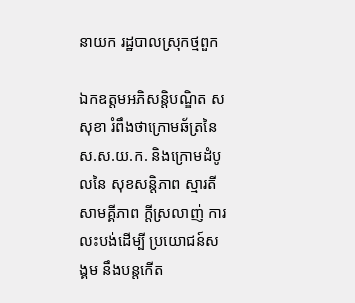នាយក រដ្ឋបាលស្រុកថ្មពួក

ឯកឧត្តមអភិសន្តិបណ្ឌិត ស សុខា រំពឹងថាក្រោមឆ័ត្រនៃ ស.ស.យ.ក. និងក្រោមដំបូលនៃ សុខសន្តិភាព ស្មារតីសាមគ្គីភាព ក្តីស្រលាញ់ ការលះបង់ដើម្បី ប្រយោជន៍សង្គម នឹងបន្តកើត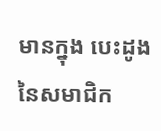មានក្នុង បេះដូងនៃសមាជិក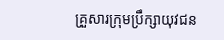គ្រួសារក្រុមប្រឹក្សាយុវជន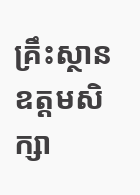គ្រឹះស្ថានឧត្តមសិក្សា